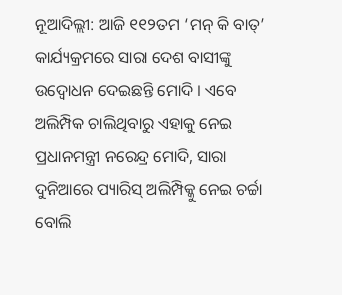ନୂଆଦିଲ୍ଲୀ: ଆଜି ୧୧୨ତମ ‘ମନ୍ କି ବାତ୍’ କାର୍ଯ୍ୟକ୍ରମରେ ସାରା ଦେଶ ବାସୀଙ୍କୁ ଉଦ୍ବୋଧନ ଦେଇଛନ୍ତି ମୋଦି । ଏବେ ଅଲିମ୍ପିକ ଚାଲିଥିବାରୁ ଏହାକୁ ନେଇ ପ୍ରଧାନମନ୍ତ୍ରୀ ନରେନ୍ଦ୍ର ମୋଦି, ସାରା ଦୁନିଆରେ ପ୍ୟାରିସ୍ ଅଲିମ୍ପିକ୍କୁ ନେଇ ଚର୍ଚ୍ଚା ବୋଲି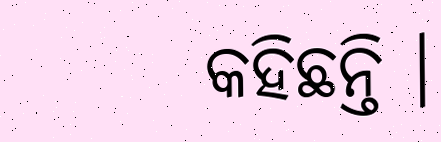କହିଛନ୍ତି ।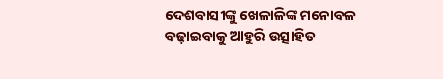ଦେଶବାସୀଙ୍କୁ ଖେଳାଳିଙ୍କ ମନୋବଳ ବଢ଼ାଇବାକୁ ଆହୁରି ଉତ୍ସାହିତ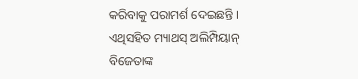କରିବାକୁ ପରାମର୍ଶ ଦେଇଛନ୍ତି । ଏଥିସହିତ ମ୍ୟାଥସ୍ ଅଲିମ୍ପିୟାନ୍ ବିଜେତାଙ୍କ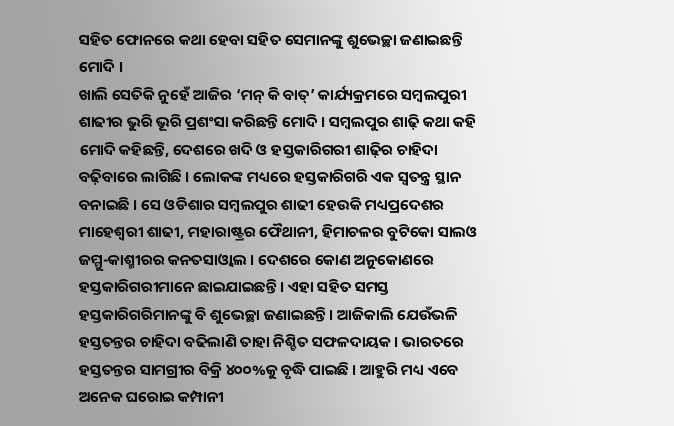ସହିତ ଫୋନରେ କଥା ହେବା ସହିତ ସେମାନଙ୍କୁ ଶୁଭେଚ୍ଛା ଜଣାଇଛନ୍ତି ମୋଦି ।
ଖାଲି ସେତିକି ନୁହେଁ ଆଜିର ‘ମନ୍ କି ବାତ୍’ କାର୍ଯ୍ୟକ୍ରମରେ ସମ୍ବଲପୁରୀ ଶାଢୀର ଭୁରି ଭୂରି ପ୍ରଶଂସା କରିଛନ୍ତି ମୋଦି । ସମ୍ବଲପୁର ଶାଢ଼ି କଥା କହି ମୋଦି କହିଛନ୍ତି, ଦେଶରେ ଖଦି ଓ ହସ୍ତକାରିଗରୀ ଶାଢ଼ିର ଚାହିଦା ବଢ଼ିବାରେ ଲାଗିଛି । ଲୋକଙ୍କ ମଧ୍ୟରେ ହସ୍ତକାରିଗରି ଏକ ସ୍ବତନ୍ତ୍ର ସ୍ଥାନ ବନାଇଛି । ସେ ଓଡିଶାର ସମ୍ବଲପୁର ଶାଢୀ ହେଉକି ମଧ୍ୟପ୍ରଦେଶର ମାହେଶ୍ବରୀ ଶାଢୀ, ମହାରାଷ୍ଟ୍ରର ଫୈଥାନୀ, ହିମାଚଳର ବୁଟିକୋ ସାଲଓ ଜମ୍ମୁ-କାଶ୍ମୀରର କନତସାଓ୍ବାଲ । ଦେଶରେ କୋଣ ଅନୁକୋଣରେ ହସ୍ତକାରିଗରୀମାନେ ଛାଇଯାଇଛନ୍ତି । ଏହା ସହିତ ସମସ୍ତ ହସ୍ତକାରିଗରିମାନଙ୍କୁ ବି ଶୁଭେଚ୍ଛା ଜଣାଇଛନ୍ତି । ଆଜିକାଲି ଯେଉଁଭଳି ହସ୍ତତନ୍ତର ଚାହିଦା ବଢିଲାଣି ତାହା ନିଶ୍ଚିତ ସଫଳଦାୟକ । ଭାରତରେ ହସ୍ତତନ୍ତର ସାମଗ୍ରୀର ବିକ୍ରି ୪୦୦%କୁ ବୃଦ୍ଧି ପାଇଛି । ଆହୁରି ମଧ୍ୟ ଏବେ ଅନେକ ଘରୋଇ କମ୍ପାନୀ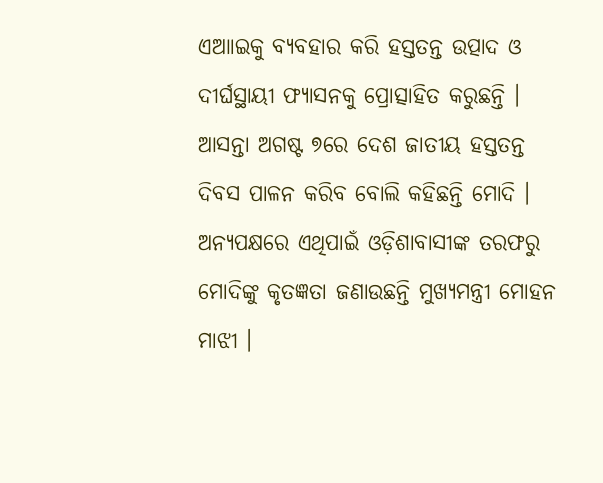ଏଆାଇକୁ ବ୍ୟବହାର କରି ହସ୍ତତନ୍ତ ଉତ୍ପାଦ ଓ ଦୀର୍ଘସ୍ଥାୟୀ ଫ୍ୟାସନକୁ ପ୍ରୋତ୍ସାହିତ କରୁଛନ୍ତି । ଆସନ୍ତା ଅଗଷ୍ଟ ୭ରେ ଦେଶ ଜାତୀୟ ହସ୍ତତନ୍ତ ଦିବସ ପାଳନ କରିବ ବୋଲି କହିଛନ୍ତି ମୋଦି ।
ଅନ୍ୟପକ୍ଷରେ ଏଥିପାଇଁ ଓଡ଼ିଶାବାସୀଙ୍କ ତରଫରୁ ମୋଦିଙ୍କୁ କୃତଜ୍ଞତା ଜଣାଉଛନ୍ତି ମୁଖ୍ୟମନ୍ତ୍ରୀ ମୋହନ ମାଝୀ ।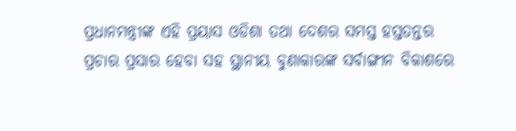ପ୍ରଧାନମନ୍ତ୍ରୀଙ୍କ ଏହି ପ୍ରୟାସ ଓଡିଶା ତଥା ଦେଶର ସମସ୍ତ ହସ୍ତତନ୍ତର ପ୍ରଚାର ପ୍ରସାର ହେବା ସହ ସ୍ଥାନୀୟ ବୁଣାକାରଙ୍କ ସର୍ବାଙ୍ଗୀନ ବିକାଶରେ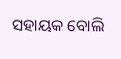ସହାୟକ ବୋଲି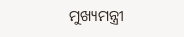ମୁଖ୍ୟମନ୍ତ୍ରୀ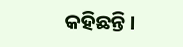କହିଛନ୍ତି ।